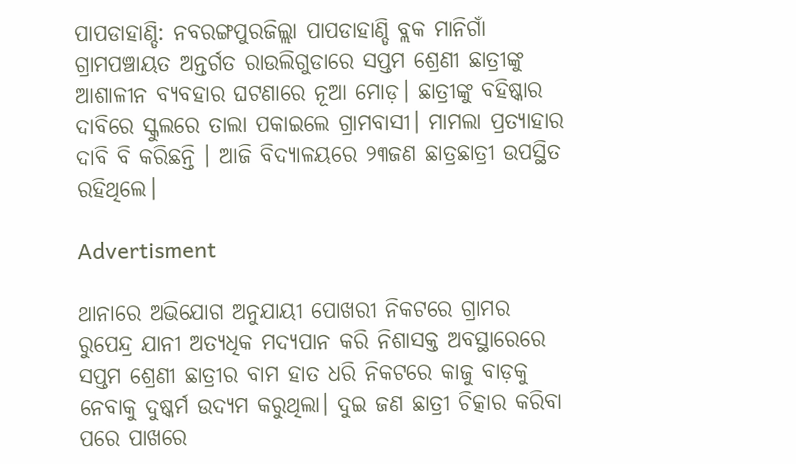ପାପଡାହାଣ୍ଡି: ନବରଙ୍ଗପୁରଜିଲ୍ଲା ପାପଡାହାଣ୍ଡି ବ୍ଲକ ମାନିଗାଁ ଗ୍ରାମପଞ୍ଚାୟତ ଅନ୍ତର୍ଗତ ରାଉଲିଗୁଡାରେ ସପ୍ତମ ଶ୍ରେଣୀ ଛାତ୍ରୀଙ୍କୁ ଆଶାଳୀନ ବ୍ୟବହାର ଘଟଣାରେ ନୂଆ ମୋଡ଼। ଛାତ୍ରୀଙ୍କୁ ବହିଷ୍କାର ଦାବିରେ ସ୍କୁଲରେ ତାଲା ପକାଇଲେ ଗ୍ରାମବାସୀ। ମାମଲା ପ୍ରତ୍ୟାହାର ଦାବି ବି କରିଛନ୍ତି । ଆଜି ବିଦ୍ୟାଳୟରେ ୨୩ଜଣ ଛାତ୍ରଛାତ୍ରୀ ଉପସ୍ଥିତ ରହିଥିଲେ।

Advertisment

ଥାନାରେ ଅଭିଯୋଗ ଅନୁଯାୟୀ ପୋଖରୀ ନିକଟରେ ଗ୍ରାମର ରୁପେନ୍ଦ୍ର ଯାନୀ ଅତ୍ୟଧିକ ମଦ୍ୟପାନ କରି ନିଶାସକ୍ତ ଅବସ୍ଥାରେରେ ସପ୍ତମ ଶ୍ରେଣୀ ଛାତ୍ରୀର ବାମ ହାତ ଧରି ନିକଟରେ କାଜୁ ବାଡ଼କୁ ନେବାକୁ ଦୁଷ୍କର୍ମ ଉଦ୍ୟମ କରୁଥିଲା। ଦୁଇ ଜଣ ଛାତ୍ରୀ ଚିତ୍କାର କରିବା ପରେ ପାଖରେ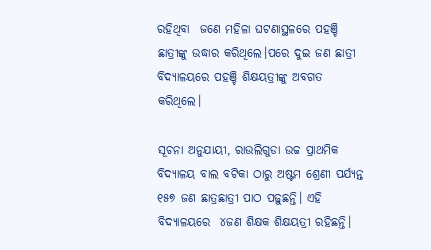ରହିଥିବା  ଜଣେ ମହିଳା ଘଟଣାସ୍ଥଳରେ ପହଞ୍ଚି ଛାତ୍ରୀଙ୍କୁ ଉଦ୍ଧାର କରିଥିଲେ।ପରେ ଦୁଇ ଜଣ ଛାତ୍ରୀ ବିଦ୍ୟାଳୟରେ ପହଞ୍ଚି ଶିକ୍ଷୟତ୍ରୀଙ୍କୁ ଅବଗତ କରିଥିଲେ।

ସୂଚନା ଅନୁଯାୟୀ, ରାଉଲିଗୁଡା ଉଚ୍ଚ ପ୍ରାଥମିକ ବିଦ୍ୟାଳୟ ବାଲ ବଟିକା ଠାରୁ ଅଷ୍ଟମ ଶ୍ରେଣୀ ପର୍ଯ୍ୟନ୍ତ ୧୫୭ ଜଣ ଛାତ୍ରଛାତ୍ରୀ ପାଠ ପଢ଼ୁଛନ୍ତି। ଏହି ବିଦ୍ୟାଳୟରେ  ୪ଜଣ ଶିକ୍ଷକ ଶିକ୍ଷୟତ୍ରୀ ରହିଛନ୍ତି।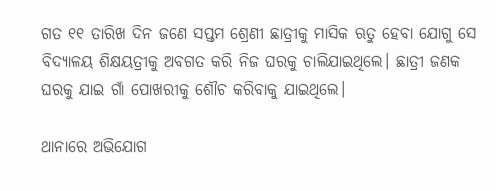ଗତ ୧୧ ତାରିଖ ଦିନ ଜଣେ ସପ୍ତମ ଶ୍ରେଣୀ ଛାତ୍ରୀକୁ ମାସିକ ଋତୁ ହେବା ଯୋଗୁ ସେ ବିଦ୍ୟାଳୟ ଶିକ୍ଷୟତ୍ରୀକୁ ଅବଗତ କରି ନିଜ ଘରକୁ ଚାଲିଯାଇଥିଲେ। ଛାତ୍ରୀ ଜଣକ ଘରକୁ ଯାଇ ଗାଁ ପୋଖରୀକୁ ଶୌଚ କରିବାକୁ ଯାଇଥିଲେ।

ଥାନାରେ ଅଭିଯୋଗ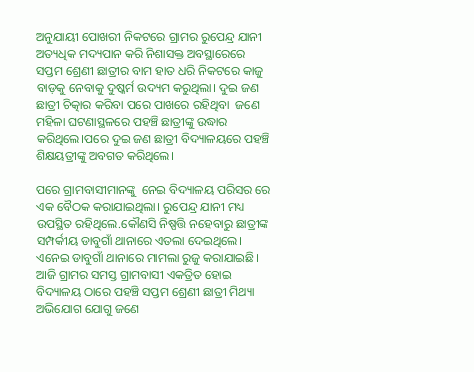ଅନୁଯାୟୀ ପୋଖରୀ ନିକଟରେ ଗ୍ରାମର ରୁପେନ୍ଦ୍ର ଯାନୀ ଅତ୍ୟଧିକ ମଦ୍ୟପାନ କରି ନିଶାସକ୍ତ ଅବସ୍ଥାରେରେ ସପ୍ତମ ଶ୍ରେଣୀ ଛାତ୍ରୀର ବାମ ହାତ ଧରି ନିକଟରେ କାଜୁ ବାଡ଼କୁ ନେବାକୁ ଦୁଷ୍କର୍ମ ଉଦ୍ୟମ କରୁଥିଲା। ଦୁଇ ଜଣ ଛାତ୍ରୀ ଚିତ୍କାର କରିବା ପରେ ପାଖରେ ରହିଥିବା  ଜଣେ ମହିଳା ଘଟଣାସ୍ଥଳରେ ପହଞ୍ଚି ଛାତ୍ରୀଙ୍କୁ ଉଦ୍ଧାର କରିଥିଲେ।ପରେ ଦୁଇ ଜଣ ଛାତ୍ରୀ ବିଦ୍ୟାଳୟରେ ପହଞ୍ଚି ଶିକ୍ଷୟତ୍ରୀଙ୍କୁ ଅବଗତ କରିଥିଲେ।

ପରେ ଗ୍ରାମବାସୀମାନଙ୍କୁ  ନେଇ ବିଦ୍ୟାଳୟ ପରିସର ରେ ଏକ ବୈଠକ କରାଯାଇଥିଲା। ରୁପେନ୍ଦ୍ର ଯାନୀ ମଧ୍ୟ ଉପସ୍ଥିତ ରହିଥିଲେ.କୌଣସି ନିଷ୍ପତ୍ତି ନହେବାରୁ ଛାତ୍ରୀଙ୍କ ସମ୍ପର୍କୀୟ ଡାବୁଗାଁ ଥାନାରେ ଏତଲା ଦେଇଥିଲେ। ଏନେଇ ଡାବୁଗାଁ ଥାନାରେ ମାମଲା ରୁଜୁ କରାଯାଇଛି। ଆଜି ଗ୍ରାମର ସମସ୍ତ ଗ୍ରାମବାସୀ ଏକତ୍ରିତ ହୋଇ ବିଦ୍ୟାଳୟ ଠାରେ ପହଞ୍ଚି ସପ୍ତମ ଶ୍ରେଣୀ ଛାତ୍ରୀ ମିଥ୍ୟା ଅଭିଯୋଗ ଯୋଗୁ ଜଣେ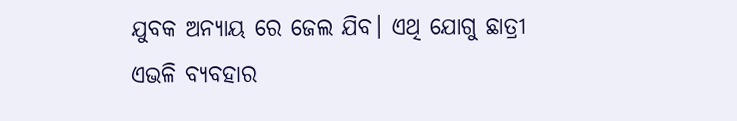ଯୁବକ ଅନ୍ୟାୟ ରେ ଜେଲ ଯିବ। ଏଥି ଯୋଗୁ ଛାତ୍ରୀ ଏଭଳି ବ୍ୟବହାର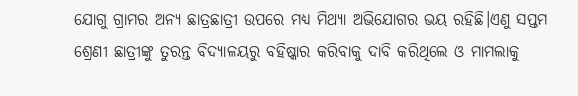ଯୋଗୁ ଗ୍ରାମର ଅନ୍ୟ ଛାତ୍ରଛାତ୍ରୀ ଉପରେ ମଧ୍ୟ ମିଥ୍ୟା ଅଭିଯୋଗର ଭୟ ରହିଛି।ଏଣୁ ସପ୍ତମ ଶ୍ରେଣୀ ଛାତ୍ରୀଙ୍କୁ ତୁରନ୍ତ ବିଦ୍ୟାଳୟରୁ ବହିଷ୍କାର କରିବାକୁ ଦାବି କରିଥିଲେ ଓ ମାମଲାକୁ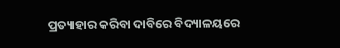ପ୍ରତ୍ୟାହାର କରିବା ଦାବିରେ ବିଦ୍ୟାଳୟରେ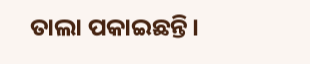ତାଲା ପକାଇଛନ୍ତି।